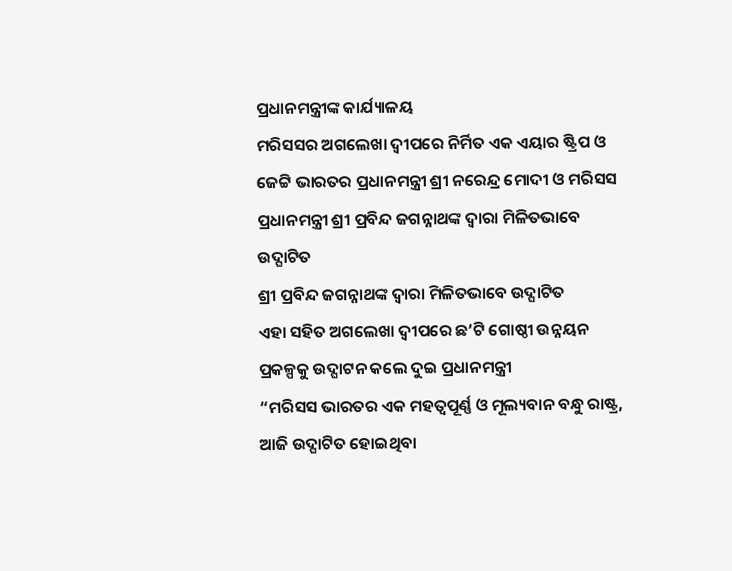ପ୍ରଧାନମନ୍ତ୍ରୀଙ୍କ କାର୍ଯ୍ୟାଳୟ
ମରିସସର ଅଗଲେଖା ଦ୍ୱୀପରେ ନିର୍ମିତ ଏକ ଏୟାର ଷ୍ଟ୍ରିପ ଓ ଜେଟ୍ଟି ଭାରତର ପ୍ରଧାନମନ୍ତ୍ରୀ ଶ୍ରୀ ନରେନ୍ଦ୍ର ମୋଦୀ ଓ ମରିସସ ପ୍ରଧାନମନ୍ତ୍ରୀ ଶ୍ରୀ ପ୍ରବିନ୍ଦ ଜଗନ୍ନାଥଙ୍କ ଦ୍ୱାରା ମିଳିତଭାବେ ଉଦ୍ଘାଟିତ
ଶ୍ରୀ ପ୍ରବିନ୍ଦ ଜଗନ୍ନାଥଙ୍କ ଦ୍ୱାରା ମିଳିତଭାବେ ଉଦ୍ଘାଟିତ
ଏହା ସହିତ ଅଗଲେଖା ଦ୍ୱୀପରେ ଛ’ଟି ଗୋଷ୍ଠୀ ଉନ୍ନୟନ ପ୍ରକଳ୍ପକୁ ଉଦ୍ଘାଟନ କଲେ ଦୁଇ ପ୍ରଧାନମନ୍ତ୍ରୀ
“ମରିସସ ଭାରତର ଏକ ମହତ୍ୱପୂର୍ଣ୍ଣ ଓ ମୂଲ୍ୟବାନ ବନ୍ଧୁ ରାଷ୍ଟ୍ର, ଆଜି ଉଦ୍ଘାଟିତ ହୋଇଥିବା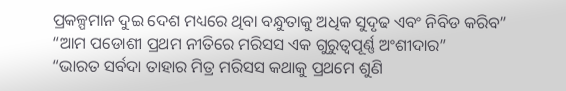ପ୍ରକଳ୍ପମାନ ଦୁଇ ଦେଶ ମଧ୍ୟରେ ଥିବା ବନ୍ଧୁତାକୁ ଅଧିକ ସୁଦୃଢ ଏବଂ ନିବିଡ କରିବ”
“ଆମ ପଡୋଶୀ ପ୍ରଥମ ନୀତିରେ ମରିସସ ଏକ ଗୁରୁତ୍ୱପୂର୍ଣ୍ଣ ଅଂଶୀଦାର”
“ଭାରତ ସର୍ବଦା ତାହାର ମିତ୍ର ମରିସସ କଥାକୁ ପ୍ରଥମେ ଶୁଣି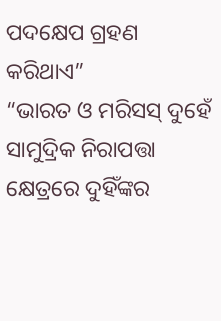ପଦକ୍ଷେପ ଗ୍ରହଣ କରିଥାଏ”
“ଭାରତ ଓ ମରିସସ୍ ଦୁହେଁ ସାମୁଦ୍ରିକ ନିରାପତ୍ତା କ୍ଷେତ୍ରରେ ଦୁହିଁଙ୍କର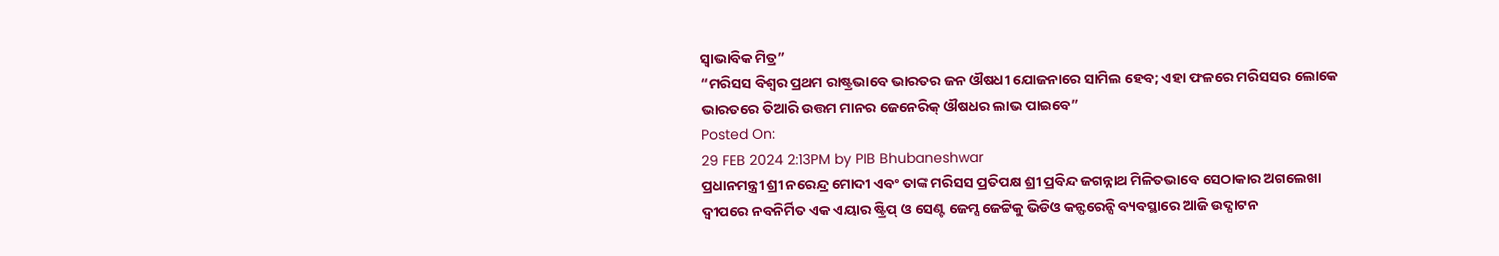ସ୍ୱାଭାବିକ ମିତ୍ର”
“ମରିସସ ବିଶ୍ୱର ପ୍ରଥମ ରାଷ୍ଟ୍ରଭାବେ ଭାରତର ଜନ ଔଷଧୀ ଯୋଜନାରେ ସାମିଲ ହେବ; ଏହା ଫଳରେ ମରିସସର ଲୋକେ ଭାରତରେ ତିଆରି ଉତ୍ତମ ମାନର ଜେନେରିକ୍ ଔଷଧର ଲାଭ ପାଇବେ”
Posted On:
29 FEB 2024 2:13PM by PIB Bhubaneshwar
ପ୍ରଧାନମନ୍ତ୍ରୀ ଶ୍ରୀ ନରେନ୍ଦ୍ର ମୋଦୀ ଏବଂ ତାଙ୍କ ମରିସସ ପ୍ରତିପକ୍ଷ ଶ୍ରୀ ପ୍ରବିନ୍ଦ ଜଗନ୍ନାଥ ମିଳିତଭାବେ ସେଠାକାର ଅଗଲେଖା ଦ୍ୱୀପରେ ନବନିର୍ମିତ ଏକ ଏୟାର ଷ୍ଟ୍ରିପ୍ ଓ ସେଣ୍ଟ ଜେମ୍ସ ଜେଟ୍ଟିକୁ ଭିଡିଓ କନ୍ଫରେନ୍ସି ବ୍ୟବସ୍ଥାରେ ଆଜି ଉଦ୍ଘାଟନ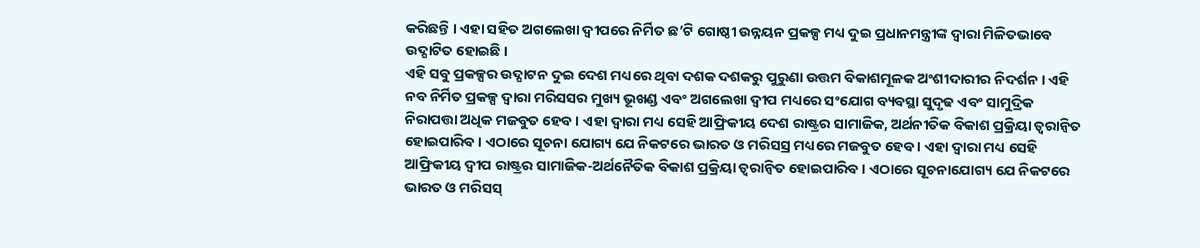କରିଛନ୍ତି । ଏହା ସହିତ ଅଗଲେଖା ଦ୍ୱୀପରେ ନିର୍ମିତ ଛ’ଟି ଗୋଷ୍ଠୀ ଉନ୍ନୟନ ପ୍ରକଳ୍ପ ମଧ୍ୟ ଦୁଇ ପ୍ରଧାନମନ୍ତ୍ରୀଙ୍କ ଦ୍ୱାରା ମିଳିତଭାବେ ଉଦ୍ଘାଟିତ ହୋଇଛି ।
ଏହି ସବୁ ପ୍ରକଳ୍ପର ଉଦ୍ଘାଟନ ଦୁଇ ଦେଶ ମଧ୍ୟରେ ଥିବା ଦଶକ ଦଶକରୁ ପୁରୁଣା ଉତ୍ତମ ବିକାଶମୂଳକ ଅଂଶୀଦାରୀର ନିଦର୍ଶନ । ଏହି ନବ ନିର୍ମିତ ପ୍ରକଳ୍ପ ଦ୍ୱାରା ମରିସସର ମୁଖ୍ୟ ଭୂଖଣ୍ଡ ଏବଂ ଅଗଲେଖା ଦ୍ୱୀପ ମଧ୍ୟରେ ସଂଯୋଗ ବ୍ୟବସ୍ଥା ସୁଦୃଢ ଏବଂ ସାମୁଦ୍ରିକ ନିରାପତ୍ତା ଅଧିକ ମଜବୁତ ହେବ । ଏହା ଦ୍ୱାରା ମଧ୍ୟ ସେହି ଆଫ୍ରିକୀୟ ଦେଶ ରାଷ୍ଟ୍ରର ସାମାଜିକ, ଅର୍ଥନୀତିକ ବିକାଶ ପ୍ରକ୍ରିୟା ତ୍ୱରାନ୍ୱିତ ହୋଇପାରିବ । ଏଠାରେ ସୂଚନା ଯୋଗ୍ୟ ଯେ ନିକଟରେ ଭାରତ ଓ ମରିସସ୍ର ମଧ୍ୟରେ ମଜବୁତ ହେବ । ଏହା ଦ୍ୱାରା ମଧ୍ୟ ସେହି ଆଫ୍ରିକୀୟ ଦ୍ୱୀପ ରାଷ୍ଟ୍ରର ସାମାଜିକ-ଅର୍ଥନୈତିକ ବିକାଶ ପ୍ରକ୍ରିୟା ତ୍ୱରାନ୍ୱିତ ହୋଇପାରିବ । ଏଠାରେ ସୂଚନାଯୋଗ୍ୟ ଯେ ନିକଟରେ ଭାରତ ଓ ମରିସସ୍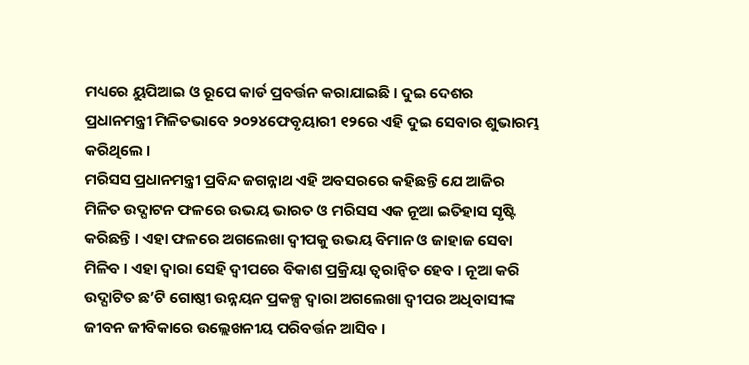ମଧ୍ୟରେ ୟୁପିଆଇ ଓ ରୂପେ କାର୍ଡ ପ୍ରବର୍ତ୍ତନ କରାଯାଇଛି । ଦୁଇ ଦେଶର ପ୍ରଧାନମନ୍ତ୍ରୀ ମିଳିତଭାବେ ୨୦୨୪ଫେବୃୟାରୀ ୧୨ରେ ଏହି ଦୁଇ ସେବାର ଶୁଭାରମ୍ଭ କରିଥିଲେ ।
ମରିସସ ପ୍ରଧାନମନ୍ତ୍ରୀ ପ୍ରବିନ୍ଦ ଜଗନ୍ନାଥ ଏହି ଅବସରରେ କହିଛନ୍ତି ଯେ ଆଜିର ମିଳିତ ଉଦ୍ଘାଟନ ଫଳରେ ଉଭୟ ଭାରତ ଓ ମରିସସ ଏକ ନୂଆ ଇତିହାସ ସୃଷ୍ଟି କରିଛନ୍ତି । ଏହା ଫଳରେ ଅଗଲେଖା ଦ୍ୱୀପକୁ ଉଭୟ ବିମାନ ଓ ଜାହାଜ ସେବା ମିଳିବ । ଏହା ଦ୍ୱାରା ସେହି ଦ୍ୱୀପରେ ବିକାଶ ପ୍ରକ୍ରିୟା ତ୍ୱରାନ୍ୱିତ ହେବ । ନୂଆ କରି ଉଦ୍ଘାଟିତ ଛ’ଟି ଗୋଷ୍ଠୀ ଉନ୍ନୟନ ପ୍ରକଳ୍ପ ଦ୍ୱାରା ଅଗଲେଖା ଦ୍ୱୀପର ଅଧିବାସୀଙ୍କ ଜୀବନ ଜୀବିକାରେ ଉଲ୍ଲେଖନୀୟ ପରିବର୍ତ୍ତନ ଆସିବ ।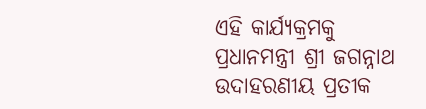ଏହି କାର୍ଯ୍ୟକ୍ରମକୁ ପ୍ରଧାନମନ୍ତ୍ରୀ ଶ୍ରୀ ଜଗନ୍ନାଥ ଉଦାହରଣୀୟ ପ୍ରତୀକ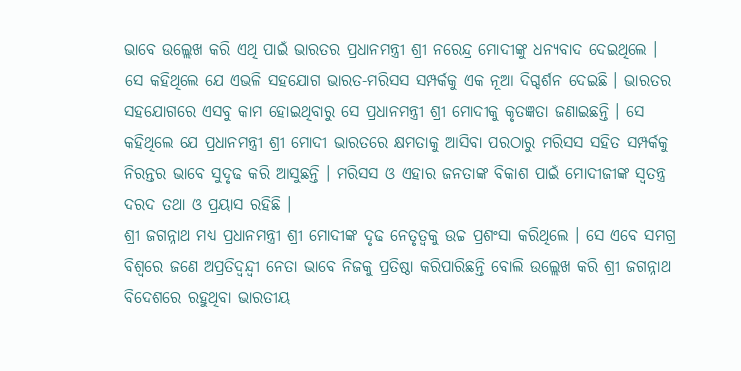ଭାବେ ଉଲ୍ଲେଖ କରି ଏଥି ପାଇଁ ଭାରତର ପ୍ରଧାନମନ୍ତ୍ରୀ ଶ୍ରୀ ନରେନ୍ଦ୍ର ମୋଦୀଙ୍କୁ ଧନ୍ୟବାଦ ଦେଇଥିଲେ । ସେ କହିଥିଲେ ଯେ ଏଭଳି ସହଯୋଗ ଭାରତ-ମରିସସ ସମ୍ପର୍କକୁ ଏକ ନୂଆ ଦିଗ୍ଦର୍ଶନ ଦେଇଛି । ଭାରତର ସହଯୋଗରେ ଏସବୁ କାମ ହୋଇଥିବାରୁ ସେ ପ୍ରଧାନମନ୍ତ୍ରୀ ଶ୍ରୀ ମୋଦୀକୁ କୃତଜ୍ଞତା ଜଣାଇଛନ୍ତି । ସେ କହିଥିଲେ ଯେ ପ୍ରଧାନମନ୍ତ୍ରୀ ଶ୍ରୀ ମୋଦୀ ଭାରତରେ କ୍ଷମତାକୁ ଆସିବା ପରଠାରୁ ମରିସସ ସହିତ ସମ୍ପର୍କକୁ ନିରନ୍ତର ଭାବେ ସୁଦୃଢ କରି ଆସୁଛନ୍ତି । ମରିସସ ଓ ଏହାର ଜନତାଙ୍କ ବିକାଶ ପାଇଁ ମୋଦୀଜୀଙ୍କ ସ୍ୱତନ୍ତ୍ର ଦରଦ ତଥା ଓ ପ୍ରୟାସ ରହିଛି ।
ଶ୍ରୀ ଜଗନ୍ନାଥ ମଧ୍ୟ ପ୍ରଧାନମନ୍ତ୍ରୀ ଶ୍ରୀ ମୋଦୀଙ୍କ ଦୃଢ ନେତୃତ୍ୱକୁ ଉଚ୍ଚ ପ୍ରଶଂସା କରିଥିଲେ । ସେ ଏବେ ସମଗ୍ର ବିଶ୍ୱରେ ଜଣେ ଅପ୍ରତିଦ୍ୱନ୍ଦ୍ୱୀ ନେତା ଭାବେ ନିଜକୁ ପ୍ରତିଷ୍ଠା କରିପାରିଛନ୍ତି ବୋଲି ଉଲ୍ଲେଖ କରି ଶ୍ରୀ ଜଗନ୍ନାଥ ବିଦେଶରେ ରହୁଥିବା ଭାରତୀୟ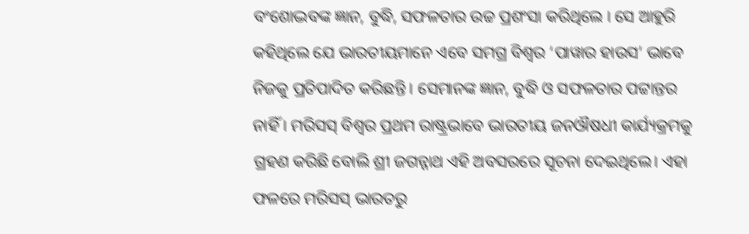ବଂଶୋଦ୍ଭବଙ୍କ ଜ୍ଞାନ, ବୁଦ୍ଧି, ସଫଳତାର ଉଚ୍ଚ ପ୍ରଶଂସା କରିଥିଲେ । ସେ ଆହୁରି କହିଥିଲେ ଯେ ଭାରତୀୟମାନେ ଏବେ ସମଗ୍ର ବିଶ୍ୱର ‘ପାୱାର ହାଉସ’ ଭାବେ ନିଜକୁ ପ୍ରତିପାଦିତ କରିଛନ୍ତି । ସେମାନଙ୍କ ଜ୍ଞାନ, ବୁଦ୍ଧି ଓ ସଫଳତାର ପଟ୍ଟାନ୍ତର ନାହିଁ । ମରିସସ୍ ବିଶ୍ୱର ପ୍ରଥମ ରାଷ୍ଟ୍ରଭାବେ ଭାରତୀୟ ଜନଔଷଧୀ କାର୍ଯ୍ୟକ୍ରମକୁ ଗ୍ରହଣ କରିଛି ବୋଲି ଶ୍ରୀ ଜଗନ୍ନାଥ ଏହି ଅବସରରେ ସୂଚନା ଦେଇଥିଲେ। ଏହା ଫଳରେ ମରିସସ୍ ଭାରତରୁ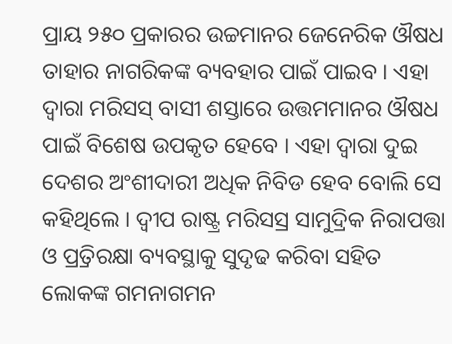ପ୍ରାୟ ୨୫୦ ପ୍ରକାରର ଉଚ୍ଚମାନର ଜେନେରିକ ଔଷଧ ତାହାର ନାଗରିକଙ୍କ ବ୍ୟବହାର ପାଇଁ ପାଇବ । ଏହା ଦ୍ୱାରା ମରିସସ୍ ବାସୀ ଶସ୍ତାରେ ଉତ୍ତମମାନର ଔଷଧ ପାଇଁ ବିଶେଷ ଉପକୃତ ହେବେ । ଏହା ଦ୍ୱାରା ଦୁଇ ଦେଶର ଅଂଶୀଦାରୀ ଅଧିକ ନିବିଡ ହେବ ବୋଲି ସେ କହିଥିଲେ । ଦ୍ୱୀପ ରାଷ୍ଟ୍ର ମରିସସ୍ର ସାମୁଦ୍ରିକ ନିରାପତ୍ତା ଓ ପ୍ର୍ରତିରକ୍ଷା ବ୍ୟବସ୍ଥାକୁ ସୁଦୃଢ କରିବା ସହିତ ଲୋକଙ୍କ ଗମନାଗମନ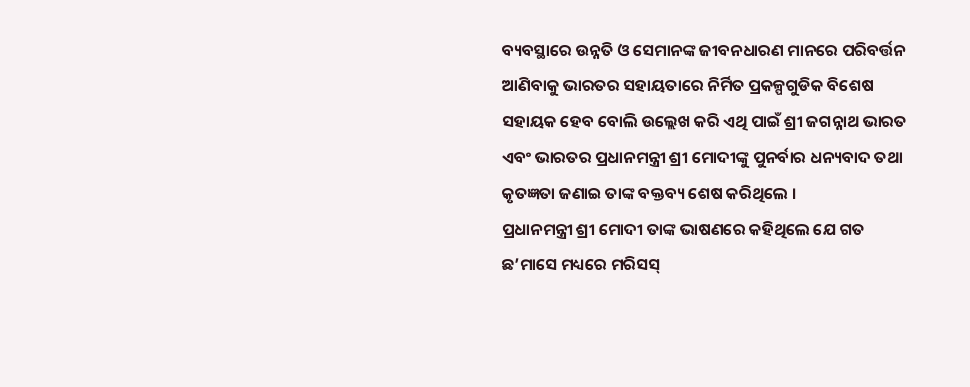ବ୍ୟବସ୍ଥାରେ ଉନ୍ନତି ଓ ସେମାନଙ୍କ ଜୀବନଧାରଣ ମାନରେ ପରିବର୍ତ୍ତନ ଆଣିବାକୁ ଭାରତର ସହାୟତାରେ ନିର୍ମିତ ପ୍ରକଳ୍ପଗୁଡିକ ବିଶେଷ ସହାୟକ ହେବ ବୋଲି ଉଲ୍ଲେଖ କରି ଏଥି ପାଇଁ ଶ୍ରୀ ଜଗନ୍ନାଥ ଭାରତ ଏବଂ ଭାରତର ପ୍ରଧାନମନ୍ତ୍ରୀ ଶ୍ରୀ ମୋଦୀଙ୍କୁ ପୁନର୍ବାର ଧନ୍ୟବାଦ ତଥା କୃତଜ୍ଞତା ଜଣାଇ ତାଙ୍କ ବକ୍ତବ୍ୟ ଶେଷ କରିଥିଲେ ।
ପ୍ରଧାନମନ୍ତ୍ରୀ ଶ୍ରୀ ମୋଦୀ ତାଙ୍କ ଭାଷଣରେ କହିଥିଲେ ଯେ ଗତ ଛ’ମାସେ ମଧ୍ୟରେ ମରିସସ୍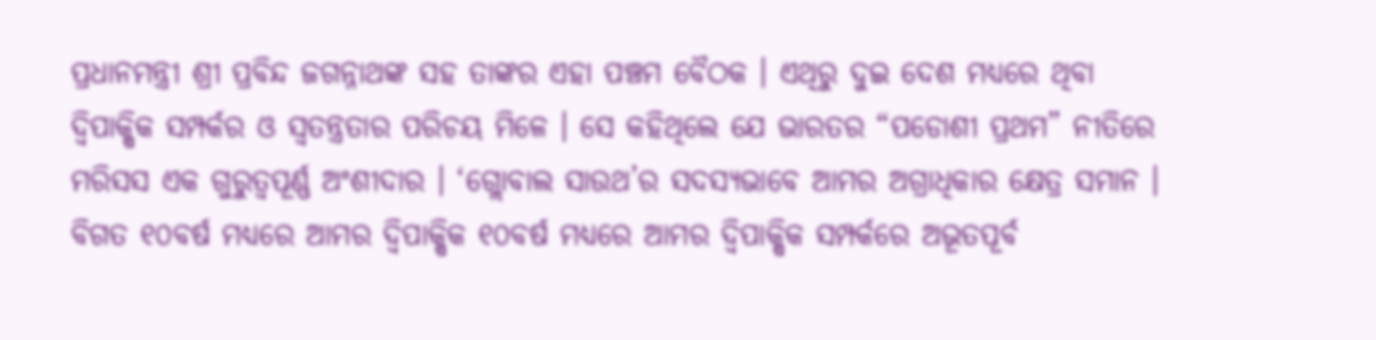ପ୍ରଧାନମନ୍ତ୍ରୀ ଶ୍ରୀ ପ୍ରବିନ୍ଦ ଜଗନ୍ନାଥଙ୍କ ସହ ତାଙ୍କର ଏହା ପଞ୍ଚମ ବୈଠକ । ଏଥିରୁ ଦୁଇ ଦେଶ ମଧ୍ୟରେ ଥିବା ଦ୍ୱିପାକ୍ଷିକ ସମ୍ପର୍କର ଓ ସ୍ୱତନ୍ତ୍ରତାର ପରିଚୟ ମିଳେ । ସେ କହିଥିଲେ ଯେ ଭାରତର “ପଡୋଶୀ ପ୍ରଥମ” ନୀତିରେ ମରିସସ ଏକ ଗୁରୁତ୍ୱପୂର୍ଣ୍ଣ ଅଂଶୀଦାର । ‘ଗ୍ଲୋବାଲ ସାଉଥ’ର ସଦସ୍ୟଭାବେ ଆମର ଅଗ୍ରାଧିକାର କ୍ଷେତ୍ର ସମାନ । ବିଗତ ୧୦ବର୍ଷ ମଧ୍ୟରେ ଆମର ଦ୍ୱିପାକ୍ଷିକ ୧୦ବର୍ଷ ମଧ୍ୟରେ ଆମର ଦ୍ୱିପାକ୍ଷିକ ସମ୍ପର୍କରେ ଅଭୂତପୂର୍ବ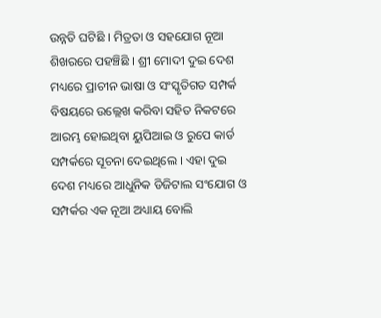ଉନ୍ନତି ଘଟିଛି । ମିତ୍ରତା ଓ ସହଯୋଗ ନୂଆ ଶିଖରରେ ପହଞ୍ଚିଛି । ଶ୍ରୀ ମୋଦୀ ଦୁଇ ଦେଶ ମଧ୍ୟରେ ପ୍ରାଚୀନ ଭାଷା ଓ ସଂସ୍କୃତିଗତ ସମ୍ପର୍କ ବିଷୟରେ ଉଲ୍ଲେଖ କରିବା ସହିତ ନିକଟରେ ଆରମ୍ଭ ହୋଇଥିବା ୟୁପିଆଇ ଓ ରୁପେ କାର୍ଡ ସମ୍ପର୍କରେ ସୂଚନା ଦେଇଥିଲେ । ଏହା ଦୁଇ ଦେଶ ମଧ୍ୟରେ ଆଧୁନିକ ଡିଜିଟାଲ ସଂଯୋଗ ଓ ସମ୍ପର୍କର ଏକ ନୂଆ ଅଧ୍ୟାୟ ବୋଲି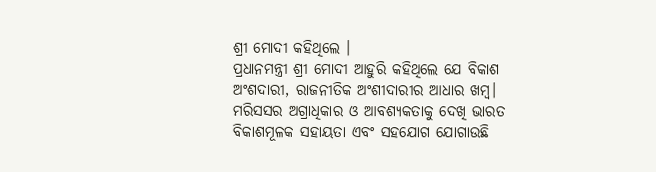ଶ୍ରୀ ମୋଦୀ କହିଥିଲେ ।
ପ୍ରଧାନମନ୍ତ୍ରୀ ଶ୍ରୀ ମୋଦୀ ଆହୁରି କହିଥିଲେ ଯେ ବିକାଶ ଅଂଶଦାରୀ, ରାଜନୀତିକ ଅଂଶୀଦାରୀର ଆଧାର ଖମ୍ବ। ମରିସସର ଅଗ୍ରାଧିକାର ଓ ଆବଶ୍ୟକତାକୁ ଦେଖି ଭାରତ ବିକାଶମୂଳକ ସହାୟତା ଏବଂ ସହଯୋଗ ଯୋଗାଉଛି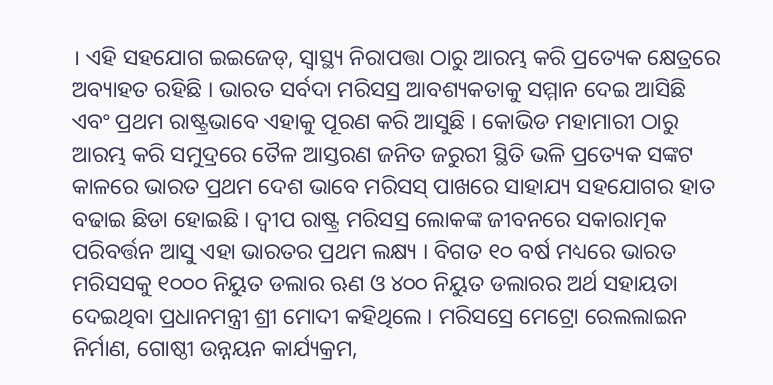। ଏହି ସହଯୋଗ ଇଇଜେଡ୍, ସ୍ୱାସ୍ଥ୍ୟ ନିରାପତ୍ତା ଠାରୁ ଆରମ୍ଭ କରି ପ୍ରତ୍ୟେକ କ୍ଷେତ୍ରରେ ଅବ୍ୟାହତ ରହିଛି । ଭାରତ ସର୍ବଦା ମରିସସ୍ର ଆବଶ୍ୟକତାକୁ ସମ୍ମାନ ଦେଇ ଆସିଛି ଏବଂ ପ୍ରଥମ ରାଷ୍ଟ୍ରଭାବେ ଏହାକୁ ପୂରଣ କରି ଆସୁଛି । କୋଭିଡ ମହାମାରୀ ଠାରୁ ଆରମ୍ଭ କରି ସମୁଦ୍ରରେ ତୈଳ ଆସ୍ତରଣ ଜନିତ ଜରୁରୀ ସ୍ଥିତି ଭଳି ପ୍ରତ୍ୟେକ ସଙ୍କଟ କାଳରେ ଭାରତ ପ୍ରଥମ ଦେଶ ଭାବେ ମରିସସ୍ ପାଖରେ ସାହାଯ୍ୟ ସହଯୋଗର ହାତ ବଢାଇ ଛିଡା ହୋଇଛି । ଦ୍ୱୀପ ରାଷ୍ଟ୍ର ମରିସସ୍ର ଲୋକଙ୍କ ଜୀବନରେ ସକାରାତ୍ମକ ପରିବର୍ତ୍ତନ ଆସୁ ଏହା ଭାରତର ପ୍ରଥମ ଲକ୍ଷ୍ୟ । ବିଗତ ୧୦ ବର୍ଷ ମଧ୍ୟରେ ଭାରତ ମରିସସକୁ ୧୦୦୦ ନିୟୁତ ଡଲାର ଋଣ ଓ ୪୦୦ ନିୟୁତ ଡଲାରର ଅର୍ଥ ସହାୟତା ଦେଇଥିବା ପ୍ରଧାନମନ୍ତ୍ରୀ ଶ୍ରୀ ମୋଦୀ କହିଥିଲେ । ମରିସସ୍ରେ ମେଟ୍ରୋ ରେଲଲାଇନ ନିର୍ମାଣ, ଗୋଷ୍ଠୀ ଉନ୍ନୟନ କାର୍ଯ୍ୟକ୍ରମ,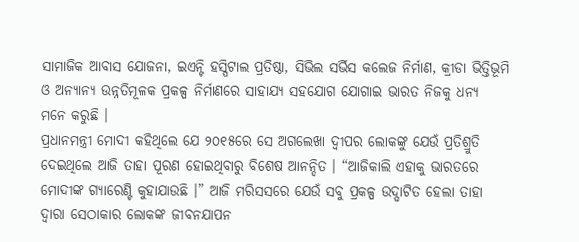ସାମାଜିକ ଆବାସ ଯୋଜନା, ଇଏନ୍ଟି ହସ୍ପିଟାଲ ପ୍ରତିଷ୍ଠା, ସିଭିଲ ସର୍ଭିସ କଲେଜ ନିର୍ମାଣ, କ୍ରୀଡା ଭିତ୍ତିଭୂମି ଓ ଅନ୍ୟାନ୍ୟ ଉନ୍ନତିମୂଳକ ପ୍ରକଳ୍ପ ନିର୍ମାଣରେ ସାହାଯ୍ୟ ସହଯୋଗ ଯୋଗାଇ ଭାରତ ନିଜକୁ ଧନ୍ୟ ମନେ କରୁଛି ।
ପ୍ରଧାନମନ୍ତ୍ରୀ ମୋଦୀ କହିଥିଲେ ଯେ ୨୦୧୫ରେ ସେ ଅଗଲେଖା ଦ୍ୱୀପର ଲୋକଙ୍କୁ ଯେଉଁ ପ୍ରତିଶ୍ରୁତି ଦେଇଥିଲେ ଆଜି ତାହା ପୂରଣ ହୋଇଥିବାରୁ ବିଶେଷ ଆନନ୍ଦିତ । “ଆଜିକାଲି ଏହାକୁ ଭାରତରେ ମୋଦୀଙ୍କ ଗ୍ୟାରେଣ୍ଟି କୁହାଯାଉଛି ।” ଆଜି ମରିସସରେ ଯେଉଁ ସବୁ ପ୍ରକଳ୍ପ ଉଦ୍ଘାଟିତ ହେଲା ତାହା ଦ୍ୱାରା ସେଠାକାର ଲୋକଙ୍କ ଜୀବନଯାପନ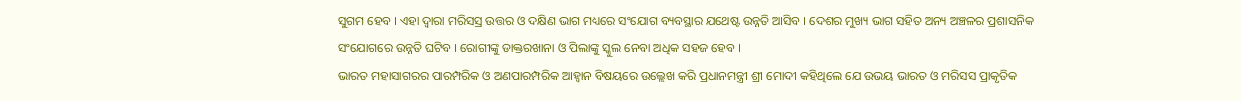ସୁଗମ ହେବ । ଏହା ଦ୍ୱାରା ମରିସସ୍ର ଉତ୍ତର ଓ ଦକ୍ଷିଣ ଭାଗ ମଧ୍ୟରେ ସଂଯୋଗ ବ୍ୟବସ୍ଥାର ଯଥେଷ୍ଟ ଉନ୍ନତି ଆସିବ । ଦେଶର ମୁଖ୍ୟ ଭାଗ ସହିତ ଅନ୍ୟ ଅଞ୍ଚଳର ପ୍ରଶାସନିକ ସଂଯୋଗରେ ଉନ୍ନତି ଘଟିବ । ରୋଗୀଙ୍କୁ ଡାକ୍ତରଖାନା ଓ ପିଲାଙ୍କୁ ସ୍କୁଲ ନେବା ଅଧିକ ସହଜ ହେବ ।
ଭାରତ ମହାସାଗରର ପାରମ୍ପରିକ ଓ ଅଣପାରମ୍ପରିକ ଆହ୍ୱାନ ବିଷୟରେ ଉଲ୍ଲେଖ କରି ପ୍ରଧାନମନ୍ତ୍ରୀ ଶ୍ରୀ ମୋଦୀ କହିଥିଲେ ଯେ ଉଭୟ ଭାରତ ଓ ମରିସସ ପ୍ରାକୃତିକ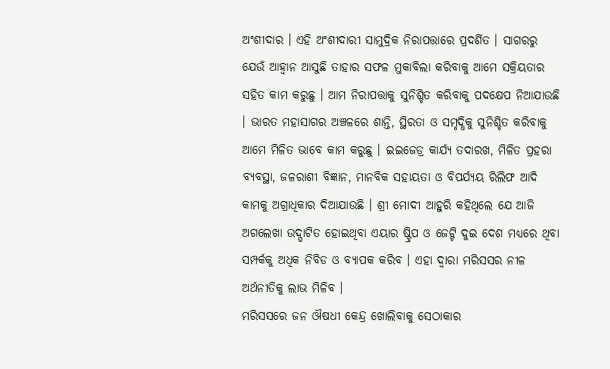ଅଂଶୀଦାର । ଏହି ଅଂଶୀଦାରୀ ସାମୁଦ୍ରିକ ନିରାପତ୍ତାରେ ପ୍ରଦର୍ଶିତ । ସାଗରରୁ ଯେଉଁ ଆହ୍ୱାନ ଆସୁଛି ତାହାର ସଫଳ ମୁକାବିଲା କରିବାକୁ ଆମେ ସକ୍ରିୟତାର ସହିତ କାମ କରୁଛୁ । ଆମ ନିରାପତ୍ତାକୁ ସୁନିଶ୍ଚିତ କରିବାକୁ ପଦକ୍ଷେପ ନିଆଯାଉଛି । ଭାରତ ମହାସାଗର ଅଞ୍ଚଳରେ ଶାନ୍ତି, ସ୍ଥିରତା ଓ ସମୃଦ୍ଧିକୁ ସୁନିଶ୍ଚିତ କରିବାକୁ ଆମେ ମିଳିତ ଭାବେ କାମ କରୁଛୁ । ଇଇଜେଡ୍ର କାର୍ଯ୍ୟ ତଦାରଖ, ମିଳିତ ପ୍ରହରା ବ୍ୟବସ୍ଥା, ଜଳରାଶୀ ବିଜ୍ଞାନ, ମାନବିକ ସହାୟତା ଓ ବିପର୍ଯ୍ୟୟ ରିଲିଫ ଆଦି କାମକୁ ଅଗ୍ରାଧିକାର ଦିଆଯାଉଛି । ଶ୍ରୀ ମୋଦୀ ଆହୁରି କହିଥିଲେ ଯେ ଆଜି ଅଗଲେଖା ଉଦ୍ଘାଟିତ ହୋଇଥିବା ଏୟାର ଷ୍ଟ୍ରିପ ଓ ଜେଟ୍ଟି ଦୁଇ ଦେଶ ମଧ୍ୟରେ ଥିବା ସମ୍ପର୍କକୁ ଅଧିକ ନିବିଡ ଓ ବ୍ୟାପକ କରିବ । ଏହା ଦ୍ୱାରା ମରିସସର ନୀଳ ଅର୍ଥନୀତିକୁ ଲାଭ ମିଳିବ ।
ମରିସସରେ ଜନ ଔଷଧୀ କେନ୍ଦ୍ର ଖୋଲିବାକୁ ସେଠାକାର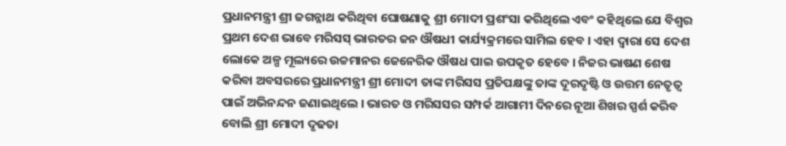ପ୍ରଧାନମନ୍ତ୍ରୀ ଶ୍ରୀ ଜଗନ୍ନାଥ କରିଥିବା ଘୋଷଣାକୁ ଶ୍ରୀ ମୋଦୀ ପ୍ରଶଂସା କରିଥିଲେ ଏବଂ କହିଥିଲେ ଯେ ବିଶ୍ୱର ପ୍ରଥମ ଦେଶ ଭାବେ ମରିସସ୍ ଭାରତର ଜନ ଔଷଧୀ କାର୍ଯ୍ୟକ୍ରମରେ ସାମିଲ ହେବ । ଏହା ଦ୍ୱାରା ସେ ଦେଶ ଲୋକେ ଅଳ୍ପ ମୂଲ୍ୟରେ ଉଚ୍ଚମାନର ଜେନେରିକ ଔଷଧ ପାଇ ଉପକୃତ ହେବେ । ନିଜର ଭାଷଣ ଶେଷ କରିବା ଅବସରରେ ପ୍ରଧାନମନ୍ତ୍ରୀ ଶ୍ରୀ ମୋଦୀ ତାଙ୍କ ମରିସସ ପ୍ରତିପକ୍ଷଙ୍କୁ ତାଙ୍କ ଦୂରଦୃଷ୍ଟି ଓ ଉତ୍ତମ ନେତୃତ୍ୱ ପାଇଁ ଅଭିନନ୍ଦନ ଜଣାଇଥିଲେ । ଭାରତ ଓ ମରିସସର ସମ୍ପର୍କ ଆଗାମୀ ଦିନରେ ନୂଆ ଶିଖର ସ୍ପର୍ଶ କରିବ ବୋଲି ଶ୍ରୀ ମୋଦୀ ଦୃଢତା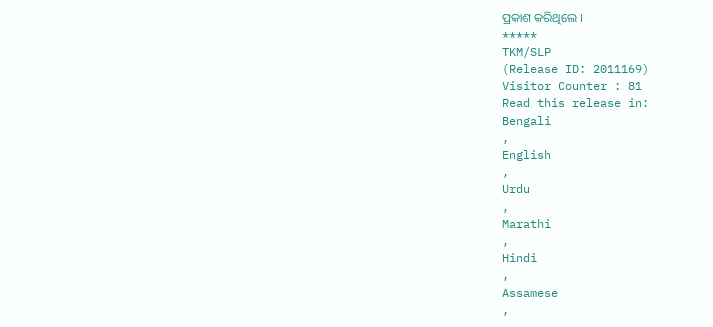ପ୍ରକାଶ କରିଥିଲେ ।
*****
TKM/SLP
(Release ID: 2011169)
Visitor Counter : 81
Read this release in:
Bengali
,
English
,
Urdu
,
Marathi
,
Hindi
,
Assamese
,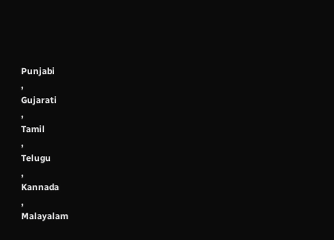Punjabi
,
Gujarati
,
Tamil
,
Telugu
,
Kannada
,
Malayalam